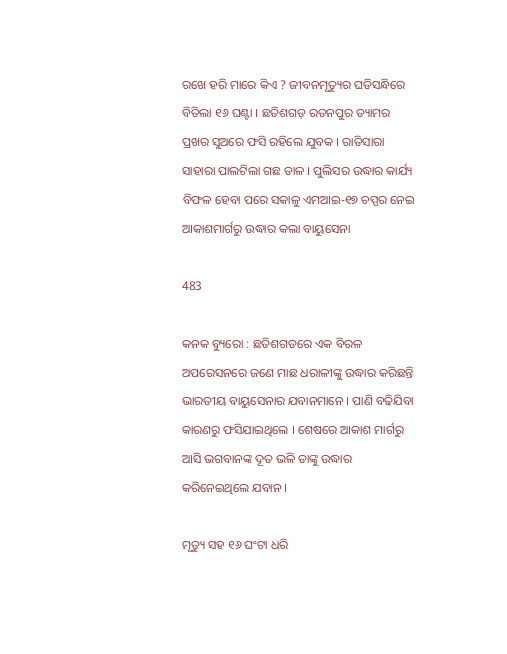ରଖେ ହରି ମାରେ କିଏ ? ଜୀବନମୃତ୍ୟୁର ଘଡିସନ୍ଧିରେ ବିତିଲା ୧୬ ଘଣ୍ଟା । ଛତିଶଗଡ଼ ରତନପୁର ଡ୍ୟାମର ପ୍ରଖର ସୁଅରେ ଫସି ରହିଲେ ଯୁବକ । ରାତିସାରା ସାହାରା ପାଲଟିଲା ଗଛ ଡାଳ । ପୁଲିସର ଉଦ୍ଧାର କାର୍ଯ୍ୟ ବିଫଳ ହେବା ପରେ ସକାଳୁ ଏମଆଇ-୧୭ ଚପ୍ପର ନେଇ ଆକାଶମାର୍ଗରୁ ଉଦ୍ଧାର କଲା ବାୟୁସେନା

483

କନକ ବ୍ୟୁରୋ : ଛତିଶଗଡରେ ଏକ ବିରଳ ଅପରେସନରେ ଜଣେ ମାଛ ଧରାଳୀଙ୍କୁ ଉଦ୍ଧାର କରିଛନ୍ତି ଭାରତୀୟ ବାୟୁସେନାର ଯବାନମାନେ । ପାଣି ବଢିଯିବା କାରଣରୁ ଫସିଯାଇଥିଲେ । ଶେଷରେ ଆକାଶ ମାର୍ଗରୁ ଆସି ଭଗବାନଙ୍କ ଦୂତ ଭଳି ତାଙ୍କୁ ଉଦ୍ଧାର କରିନେଇଥିଲେ ଯବାନ ।

ମୃତ୍ୟୁ ସହ ୧୬ ଘଂଟା ଧରି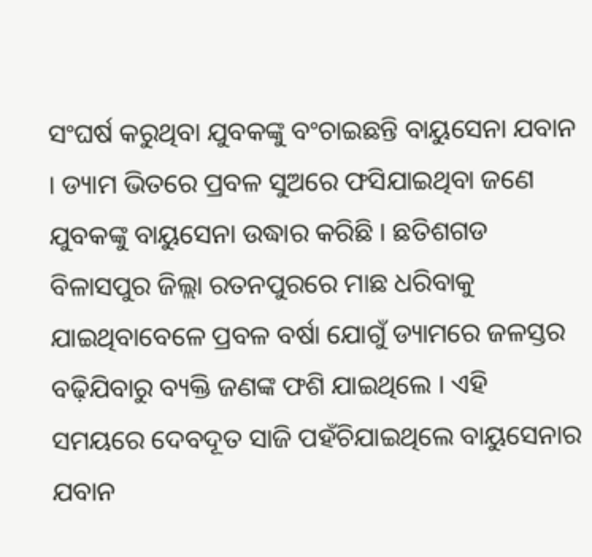ସଂଘର୍ଷ କରୁଥିବା ଯୁବକଙ୍କୁ ବଂଚାଇଛନ୍ତି ବାୟୁସେନା ଯବାନ । ଡ୍ୟାମ ଭିତରେ ପ୍ରବଳ ସୁଅରେ ଫସିଯାଇଥିବା ଜଣେ ଯୁବକଙ୍କୁ ବାୟୁସେନା ଉଦ୍ଧାର କରିଛି । ଛତିଶଗଡ ବିଳାସପୁର ଜିଲ୍ଲା ରତନପୁରରେ ମାଛ ଧରିବାକୁ ଯାଇଥିବାବେଳେ ପ୍ରବଳ ବର୍ଷା ଯୋଗୁଁ ଡ୍ୟାମରେ ଜଳସ୍ତର ବଢ଼ିଯିବାରୁ ବ୍ୟକ୍ତି ଜଣଙ୍କ ଫଶି ଯାଇଥିଲେ । ଏହି ସମୟରେ ଦେବଦୂତ ସାଜି ପହଁଚିଯାଇଥିଲେ ବାୟୁସେନାର ଯବାନ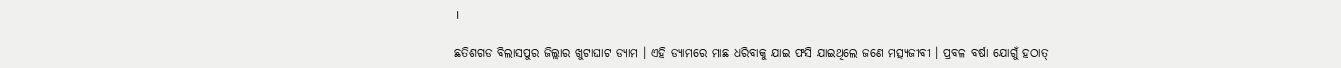।

ଛତିଶଗଡ ବିଲାସପୁର ଜିଲ୍ଲାର ଖୁଟାଘାଟ ଡ୍ୟାମ । ଏହି ଡ୍ୟାମରେ ମାଛ ଧରିବାକୁ ଯାଇ ଫସି ଯାଇଥିଲେ ଜଣେ ମତ୍ସ୍ୟଜୀବୀ । ପ୍ରବଳ ବର୍ଷା ଯୋଗୁଁ ହଠାତ୍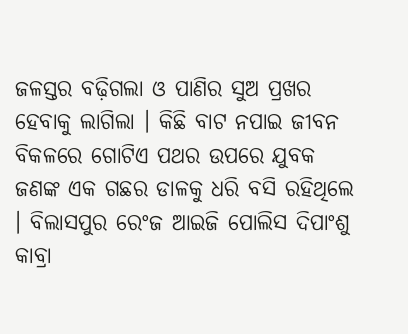ଜଳସ୍ତର ବଢ଼ିଗଲା ଓ ପାଣିର ସୁଅ ପ୍ରଖର ହେବାକୁ ଲାଗିଲା । କିଛି ବାଟ ନପାଇ ଜୀବନ ବିକଳରେ ଗୋଟିଏ ପଥର ଉପରେ ଯୁବକ ଜଣଙ୍କ ଏକ ଗଛର ଡାଳକୁ ଧରି ବସି ରହିଥିଲେ । ବିଲାସପୁର ରେଂଜ ଆଇଜି ପୋଲିସ ଦିପାଂଶୁ କାବ୍ରା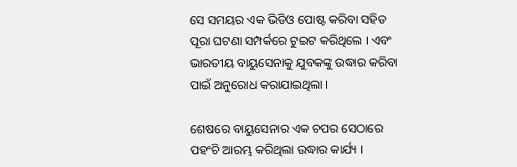ସେ ସମୟର ଏକ ଭିଡିଓ ପୋଷ୍ଟ କରିବା ସହିତ ପୂରା ଘଟଣା ସମ୍ପର୍କରେ ଟୁଇଟ କରିଥିଲେ । ଏବଂ ଭାରତୀୟ ବାୟୁସେନାକୁ ଯୁବକଙ୍କୁ ଉଦ୍ଧାର କରିବା ପାଇଁ ଅନୁରୋଧ କରାଯାଇଥିଲା ।

ଶେଷରେ ବାୟୁସେନାର ଏକ ଚପର ସେଠାରେ ପହଂଚି ଆରମ୍ଭ କରିଥିଲା ଉଦ୍ଧାର କାର୍ଯ୍ୟ ।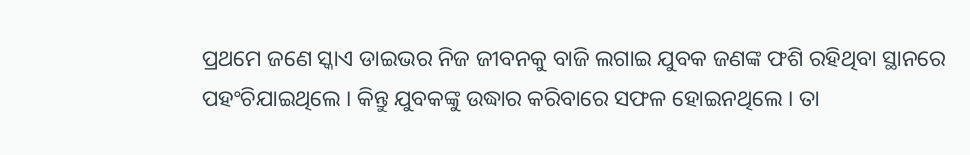ପ୍ରଥମେ ଜଣେ ସ୍କାଏ ଡାଇଭର ନିଜ ଜୀବନକୁ ବାଜି ଲଗାଇ ଯୁବକ ଜଣଙ୍କ ଫଶି ରହିଥିବା ସ୍ଥାନରେ ପହଂଚିଯାଇଥିଲେ । କିନ୍ତୁ ଯୁବକଙ୍କୁ ଉଦ୍ଧାର କରିବାରେ ସଫଳ ହୋଇନଥିଲେ । ତା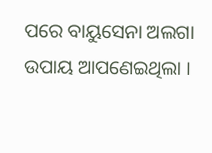ପରେ ବାୟୁସେନା ଅଲଗା ଉପାୟ ଆପଣେଇଥିଲା ।